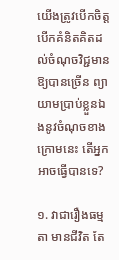យើងត្រូវបើកចិត្ត បើកគំនិតគិតដល់ចំណុចវិជ្ជមានឱ្យបានច្រើន ព្យាយាមប្រាប់ខ្លួនឯងនូវចំណុចខាងក្រោមនេះ តើអ្នកអាចធ្វើបានទេ?

១. វាជារឿងធម្មតា មានជីវិត តែ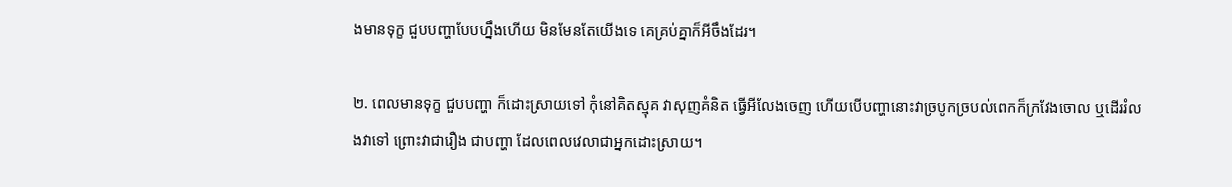ងមានទុក្ខ ជួបបញ្ហាបែបហ្នឹងហើយ មិនមែនតែយើងទេ គេគ្រប់គ្នាក៏អីចឹងដែរ។

២. ពេលមានទុក្ខ ជួបបញ្ហា ក៏ដោះស្រាយទៅ កុំនៅគិតស្មុគ វាសុញគំនិត ធ្វើអីលែងចេញ ហើយបើបញ្ហានោះវាច្របូកច្របល់ពេកក៏ក្រវែងចោល ឬដើររំលងវាទៅ ព្រោះវាជារឿង ជាបញ្ហា ដែលពេលវេលាជាអ្នកដោះស្រាយ។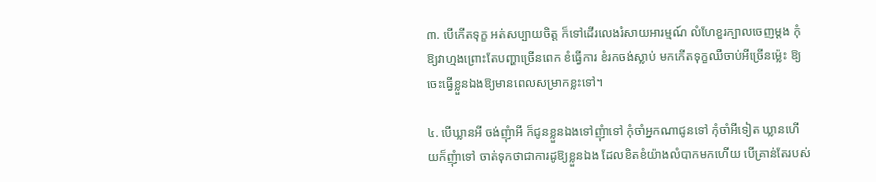៣. បើកើតទុក្ខ អត់សប្បាយចិត្ត ក៏ទៅដើរលេងរំសាយអារម្មណ៍ លំហែខួរក្បាលចេញម្ដង កុំឱ្យវាហ្មងព្រោះតែបញ្ហាច្រើនពេក ខំធ្វើការ ខំរកចង់ស្លាប់ មកកើតទុក្ខឈឺចាប់អីច្រើនម្ល៉េះ ឱ្យចេះធ្វើខ្លួនឯងឱ្យមានពេលសម្រាកខ្លះទៅ។

៤. បើឃ្លានអី ចង់ញុំាអី ក៏ជូនខ្លួនឯងទៅញុំាទៅ កុំចាំអ្នកណាជូនទៅ កុំចាំអីទៀត ឃ្លានហើយក៏ញុំាទៅ ចាត់ទុកថាជាការដូឱ្យខ្លួនឯង ដែលខិតខំយ៉ាងលំបាកមកហើយ បើគ្រាន់តែរបស់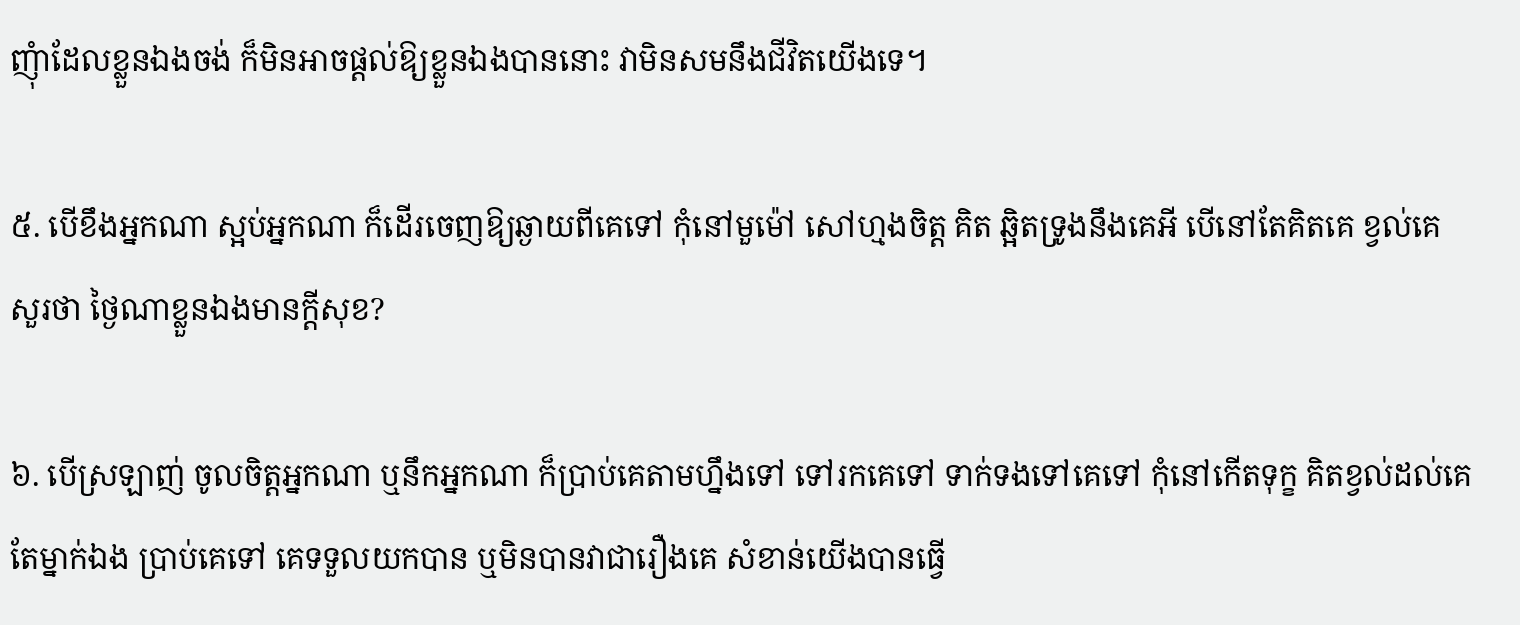ញុំាដែលខ្លួនឯងចង់ ក៏មិនអាចផ្ដល់ឱ្យខ្លួនឯងបាននោះ វាមិនសមនឹងជីវិតយើងទេ។

៥. បើខឹងអ្នកណា ស្អប់អ្នកណា ក៏ដើរចេញឱ្យឆ្ងាយពីគេទៅ កុំនៅមួម៉ៅ សៅហ្មងចិត្ត គិត ឆ្អិតទ្រូងនឹងគេអី បើនៅតែគិតគេ ខ្វល់គេ សួរថា ថ្ងៃណាខ្លួនឯងមានក្ដីសុខ?

៦. បើស្រឡាញ់ ចូលចិត្តអ្នកណា ឬនឹកអ្នកណា ក៏ប្រាប់គេតាមហ្នឹងទៅ ទៅរកគេទៅ ទាក់ទងទៅគេទៅ កុំនៅកើតទុក្ខ គិតខ្វល់ដល់គេតែម្នាក់ឯង ប្រាប់គេទៅ គេទទួលយកបាន ឬមិនបានវាជារឿងគេ សំខាន់យើងបានធ្វើ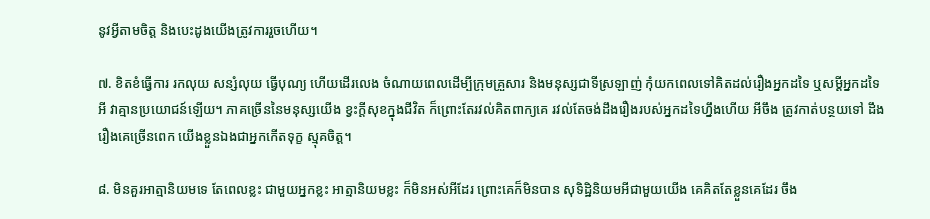នូវអ្វីតាមចិត្ត និងបេះដូងយើងត្រូវការរួចហើយ។

៧. ខិតខំធ្វើការ រកលុយ សន្សំលុយ ធ្វើបុណ្យ ហើយដើរលេង ចំណាយពេលដើម្បីក្រុមគ្រួសារ និងមនុស្សជាទីស្រឡាញ់ កុំយកពេលទៅគិតដល់រឿងអ្នកដទៃ ឬសម្ដីអ្នកដទៃអី វាគ្មានប្រយោជន៍ឡើយ។ ភាគច្រើននៃមនុស្សយើង ខ្វះក្ដីសុខក្នុងជីវិត ក៏ព្រោះតែរវល់គិតពាក្យគេ រវល់តែចង់ដឹងរឿងរបស់អ្នកដទៃហ្នឹងហើយ អីចឹង ត្រូវកាត់បន្ថយទៅ ដឹងរឿងគេច្រើនពេក យើងខ្លួនឯងជាអ្នកកើតទុក្ខ ស្មុគចិត្ត។

៨. មិនគួរអាត្មានិយមទេ តែពេលខ្លះ ជាមួយអ្នកខ្លះ អាត្មានិយមខ្លះ ក៏មិនអស់អីដែរ ព្រោះគេក៏មិនបាន សុទិដ្ឋិនិយមអីជាមួយយើង គេគិតតែខ្លួនគេដែរ ចឹង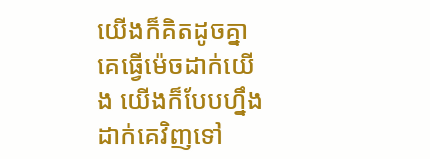យើងក៏គិតដូចគ្នា គេធ្វើម៉េចដាក់យើង យើងក៏បែបហ្នឹងដាក់គេវិញទៅ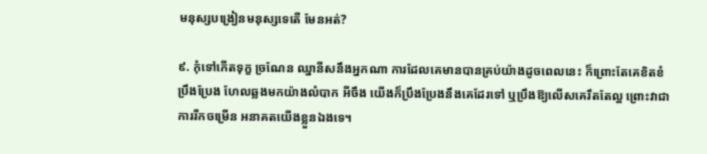មនុស្សបង្រៀនមនុស្សទេតើ មែនអត់?

៩. កុំទៅកើតទុក្ខ ច្រណែន ឈ្នានីសនឹងអ្នកណា ការដែលគេមានបានគ្រប់យ៉ាងដូចពេលនេះ ក៏ព្រោះតែគេខិតខំ ប្រឹងប្រែង ហែលឆ្លងមកយ៉ាងលំបាក អីចឹង យើងក៏ប្រឹងប្រែងនឹងគេដែរទៅ ឬប្រឹងឱ្យលើសគេរឹតតែល្អ ព្រោះវាជាការរីកចម្រើន អនាគតយើងខ្លួនឯងទេ។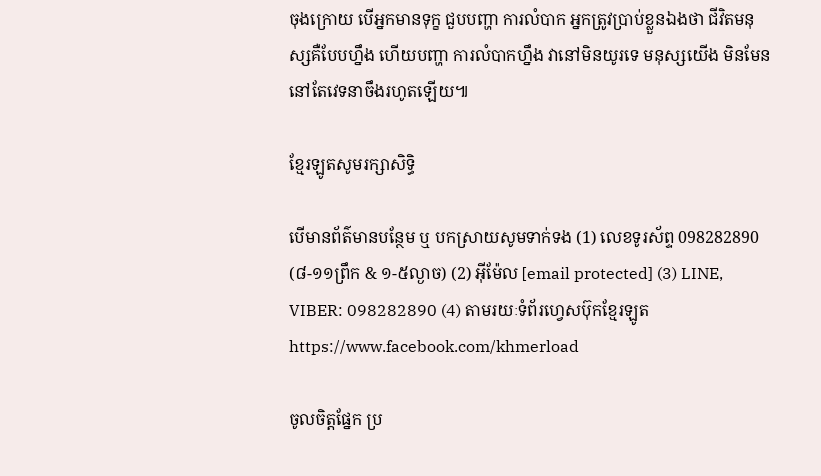ចុងក្រោយ បើអ្នកមានទុក្ខ ជួបបញ្ហា ការលំបាក អ្នកត្រូវប្រាប់ខ្លួនឯងថា ជីវិតមនុស្សគឺបែបហ្នឹង ហើយបញ្ហា ការលំបាកហ្នឹង វានៅមិនយូរទេ មនុស្សយើង មិនមែននៅតែវេទនាចឹងរហូតឡើយ៕

ខ្មែរឡូតសូមរក្សាសិទ្ធិ

បើមានព័ត៌មានបន្ថែម ឬ បកស្រាយសូមទាក់ទង (1) លេខទូរស័ព្ទ 098282890 (៨-១១ព្រឹក & ១-៥ល្ងាច) (2) អ៊ីម៉ែល [email protected] (3) LINE, VIBER: 098282890 (4) តាមរយៈទំព័រហ្វេសប៊ុកខ្មែរឡូត https://www.facebook.com/khmerload

ចូលចិត្តផ្នែក ប្រ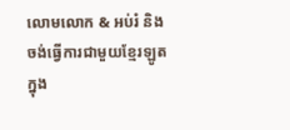លោមលោក & អប់រំ និងចង់ធ្វើការជាមួយខ្មែរឡូតក្នុង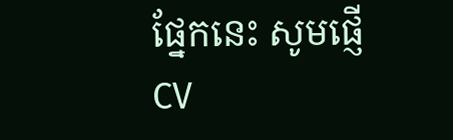ផ្នែកនេះ សូមផ្ញើ CV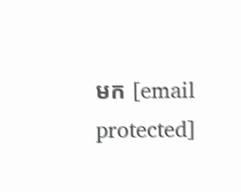មក [email protected]